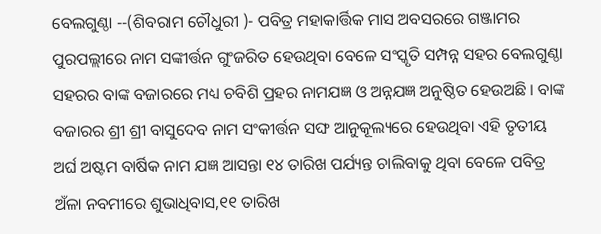ବେଲଗୁଣ୍ଠା --(ଶିବରାମ ଚୌଧୁରୀ )- ପବିତ୍ର ମହାକାର୍ତ୍ତିକ ମାସ ଅବସରରେ ଗଞ୍ଜାମର ପୁରପଲ୍ଲୀରେ ନାମ ସଙ୍କୀର୍ତ୍ତନ ଗୁଂଜରିତ ହେଉଥିବା ବେଳେ ସଂସ୍କୃତି ସମ୍ପନ୍ନ ସହର ବେଲଗୁଣ୍ଠା ସହରର ବାଙ୍କ ବଜାରରେ ମଧ୍ୟ ଚବିଶି ପ୍ରହର ନାମଯଜ୍ଞ ଓ ଅନ୍ନଯଜ୍ଞ ଅନୁଷ୍ଠିତ ହେଉଅଛି । ବାଙ୍କ ବଜାରର ଶ୍ରୀ ଶ୍ରୀ ବାସୁଦେବ ନାମ ସଂକୀର୍ତ୍ତନ ସଙ୍ଘ ଆନୁକୂଲ୍ୟରେ ହେଉଥିବା ଏହି ତୃତୀୟ ଅର୍ଘ ଅଷ୍ଟମ ବାର୍ଷିକ ନାମ ଯଜ୍ଞ ଆସନ୍ତା ୧୪ ତାରିଖ ପର୍ଯ୍ୟନ୍ତ ଚାଲିବାକୁ ଥିବା ବେଳେ ପବିତ୍ର ଅଁଳା ନବମୀରେ ଶୁଭାଧିବାସ,୧୧ ତାରିଖ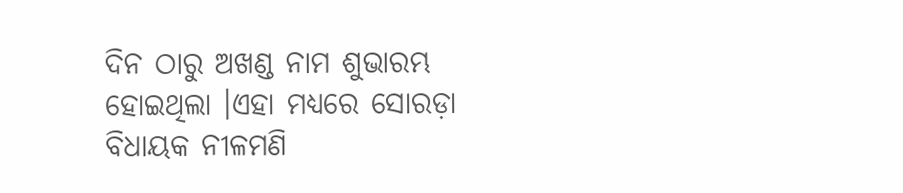ଦିନ ଠାରୁ ଅଖଣ୍ଡ ନାମ ଶୁଭାରମ୍ଭ ହୋଇଥିଲା ।ଏହା ମଧ୍ୟରେ ସୋରଡ଼ା ବିଧାୟକ ନୀଳମଣି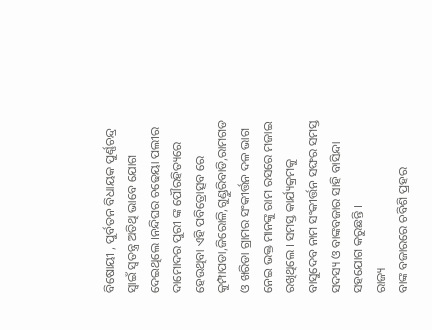ବିଷୋୟୀ , ପୁର୍ବତନ ବିଧାୟକ ପୁର୍ଣ୍ଣଚନ୍ଦ୍ର ସ୍ୱାଇଁ ସ୍ୱତନ୍ତ୍ର ଅତିଥି ଭାବେ ଯୋଗ ଦେଇଥିଲେ ।ନନ୍ଦିଘର ଚଢେୟା ପଲୀର ଦାମୋଦର ପୁରୀ ଙ୍କ ପୌରହିତ୍ୟରେ ହେଉଥିବା ଏହି ପବିତ୍ରୋତ୍ସବ ରେ କୁମ୍ପାପଡା,ଜିରୋଳି,ଗୁଣ୍ଡୁରିବାଡି,ରାମଗଡ ଓ ଖରିଡା ଗ୍ରାମର ସଂକୀର୍ତ୍ତନ ଦଳ ଭାଗ ନେଇ ଭକ୍ତ ମାନଙ୍କୁ ରାମ ରସରେ ମଜାଇ ରଖିଥିଲେ । ସମସ୍ତ କାର୍ଯ୍ୟକ୍ରମକୁ ବାସୁଦେବ ନାମ ସଂକୀର୍ତ୍ତନ ସଙ୍ଘର ସମସ୍ତ ସଦସ୍ୟ ଓ ବାଙ୍କବଜାର ସାହି ବାସିନ୍ଦା ସହଯୋଗ କରୁଛନ୍ତି ।
ରାଜ୍ୟ
ବାଙ୍କ ବଜାରରେ ଚବିଶି ପ୍ରହର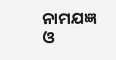ନାମଯଜ୍ଞ ଓ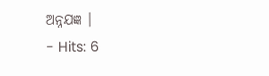ଅନ୍ନଯଜ୍ଞ ।
- Hits: 6